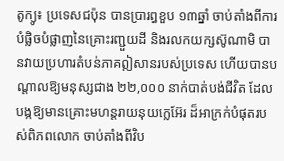តូក្យូ៖ ប្រទេសជប៉ុន បានប្រារព្ធខួប ១៣ឆ្នាំ ចាប់តាំងពីការបំផ្លិចបំផ្លាញនៃគ្រោះរញ្ជួយដី និងរលកយក្សស៊ូណាមិ បានវាយប្រហារតំបន់ភាគឦសានរបស់ប្រទេស ហើយបានបណ្តាលឱ្យមនុស្សជាង ២២,០០០ នាក់បាត់បង់ជីវិត ដែលបង្កឱ្យមានគ្រោះមហន្តរាយនុយក្លេអ៊ែរ ដ៏អាក្រក់បំផុតរបស់ពិភពលោក ចាប់តាំងពីវិប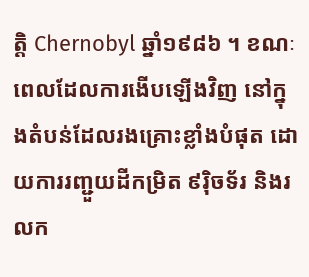ត្តិ Chernobyl ឆ្នាំ១៩៨៦ ។ ខណៈពេលដែលការងើបឡើងវិញ នៅក្នុងតំបន់ដែលរងគ្រោះខ្លាំងបំផុត ដោយការរញ្ជួយដីកម្រិត ៩រ៉ិចទ័រ និងរលក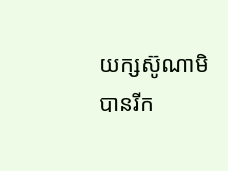យក្សស៊ូណាមិ បានរីក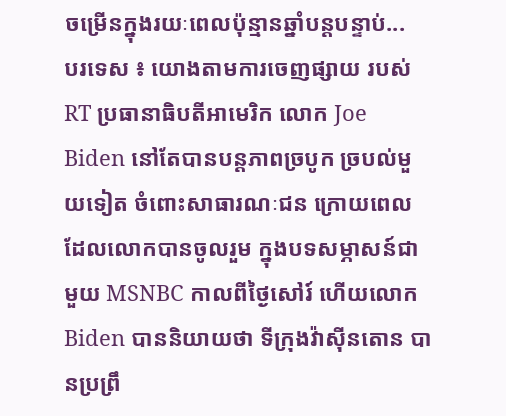ចម្រើនក្នុងរយៈពេលប៉ុន្មានឆ្នាំបន្តបន្ទាប់...
បរទេស ៖ យោងតាមការចេញផ្សាយ របស់ RT ប្រធានាធិបតីអាមេរិក លោក Joe Biden នៅតែបានបន្តភាពច្របូក ច្របល់មួយទៀត ចំពោះសាធារណៈជន ក្រោយពេល ដែលលោកបានចូលរួម ក្នុងបទសម្ភាសន៍ជាមួយ MSNBC កាលពីថ្ងៃសៅរ៍ ហើយលោក Biden បាននិយាយថា ទីក្រុងវ៉ាស៊ីនតោន បានប្រព្រឹ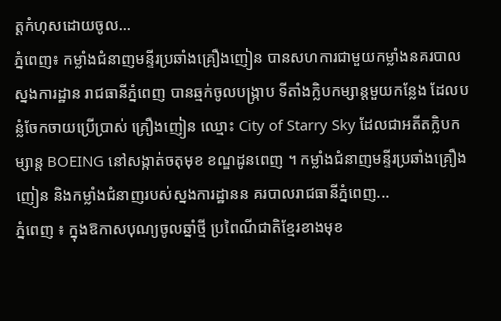ត្តកំហុសដោយចូល...
ភ្នំពេញ៖ កម្លាំងជំនាញមន្ទីរប្រឆាំងគ្រឿងញៀន បានសហការជាមួយកម្លាំងនគរបាល ស្នងការដ្ឋាន រាជធានីភ្នំពេញ បានឆ្មក់ចូលបង្ក្រាប ទីតាំងក្លិបកម្សាន្តមួយកន្លែង ដែលបន្លំចែកចាយប្រើប្រាស់ គ្រឿងញៀន ឈ្មោះ City of Starry Sky ដែលជាអតីតក្លិបកម្សាន្ត BOEING នៅសង្កាត់ចតុមុខ ខណ្ឌដូនពេញ ។ កម្លាំងជំនាញមន្ទីរប្រឆាំងគ្រឿងញៀន និងកម្លាំងជំនាញរបស់ស្នងការដ្ឋានន គរបាលរាជធានីភ្នំពេញ...
ភ្នំពេញ ៖ ក្នុងឱកាសបុណ្យចូលឆ្នាំថ្មី ប្រពៃណីជាតិខ្មែរខាងមុខ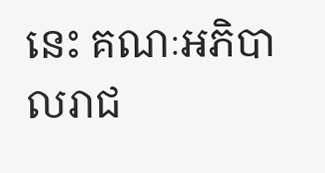នេះ គណៈអភិបាលរាជ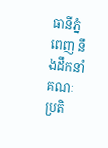ធានីភ្នំពេញ នឹងដឹកនាំគណៈប្រតិ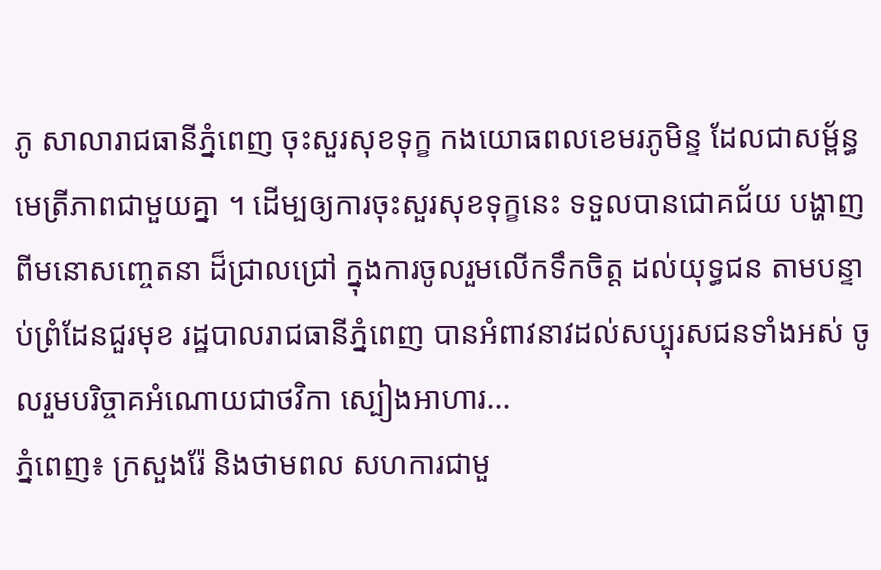ភូ សាលារាជធានីភ្នំពេញ ចុះសួរសុខទុក្ខ កងយោធពលខេមរភូមិន្ទ ដែលជាសម្ព័ន្ធមេត្រីភាពជាមួយគ្នា ។ ដើម្បឲ្យការចុះសួរសុខទុក្ខនេះ ទទួលបានជោគជ័យ បង្ហាញពីមនោសញ្ចេតនា ដ៏ជ្រាលជ្រៅ ក្នុងការចូលរួមលើកទឹកចិត្ត ដល់យុទ្ធជន តាមបន្ទាប់ព្រំដែនជួរមុខ រដ្ឋបាលរាជធានីភ្នំពេញ បានអំពាវនាវដល់សប្បុរសជនទាំងអស់ ចូលរួមបរិច្ចាគអំណោយជាថវិកា ស្បៀងអាហារ...
ភ្នំពេញ៖ ក្រសួងរ៉ែ និងថាមពល សហការជាមួ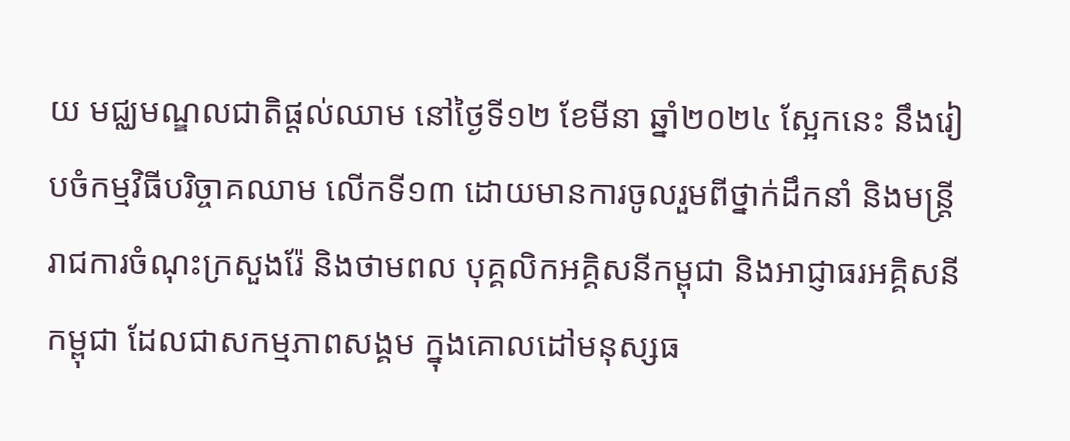យ មជ្ឈមណ្ឌលជាតិផ្តល់ឈាម នៅថ្ងៃទី១២ ខែមីនា ឆ្នាំ២០២៤ ស្អែកនេះ នឹងរៀបចំកម្មវិធីបរិច្ចាគឈាម លើកទី១៣ ដោយមានការចូលរួមពីថ្នាក់ដឹកនាំ និងមន្រ្តីរាជការចំណុះក្រសួងរ៉ែ និងថាមពល បុគ្គលិកអគ្គិសនីកម្ពុជា និងអាជ្ញាធរអគ្គិសនីកម្ពុជា ដែលជាសកម្មភាពសង្គម ក្នុងគោលដៅមនុស្សធ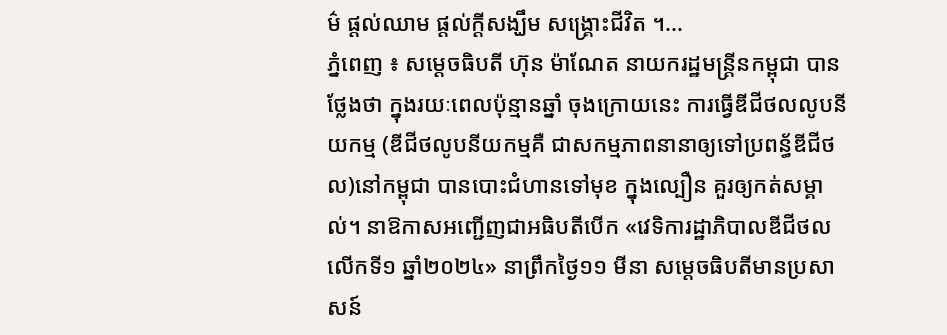ម៌ ផ្តល់ឈាម ផ្តល់ក្តីសង្ឃឹម សង្រ្គោះជីវិត ។...
ភ្នំពេញ ៖ សម្ដេចធិបតី ហ៊ុន ម៉ាណែត នាយករដ្ឋមន្ដ្រីនកម្ពុជា បានថ្លែងថា ក្នុងរយៈពេលប៉ុន្មានឆ្នាំ ចុងក្រោយនេះ ការធ្វើឌីជីថលលូបនីយកម្ម (ឌីជីថលូបនីយកម្មគឺ ជាសកម្មភាពនានាឲ្យទៅប្រពន្ធ័ឌីជីថល)នៅកម្ពុជា បានបោះជំហានទៅមុខ ក្នុងល្បឿន គួរឲ្យកត់សម្គាល់។ នាឱកាសអញ្ជើញជាអធិបតីបើក «វេទិការដ្ឋាភិបាលឌីជីថលលើកទី១ ឆ្នាំ២០២៤» នាព្រឹកថ្ងៃ១១ មីនា សម្ដេចធិបតីមានប្រសាសន៍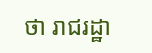ថា រាជរដ្ឋា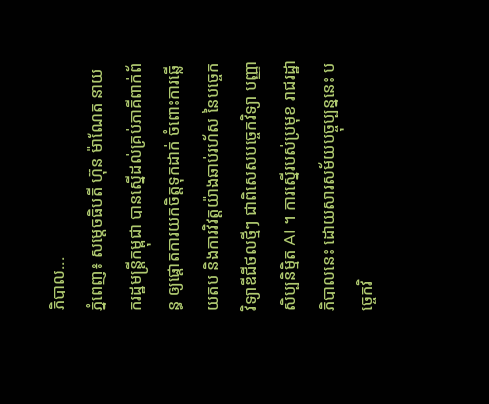ភិបាល...
ភ្នំពេញ៖ សម្តេចធិបតី ហ៊ុន ម៉ាណែត នាយករដ្ឋមន្ត្រីកម្ពុជា បានស្នើដល់គ្រប់ភាគីពាក់ព័ន្ធ ឲ្យផ្តោតការយកចិត្តទុកដាក់ ចំពោះការឆ្លើយតប និងការវិវត្តយ៉ាងឆាប់រហ័ស នៃបច្ចេកវិទ្យាឌីជីថលថ្មីៗ ជាពិសេសបច្ចេកវិទ្យា បញ្ញាសិប្បនិម្មិត AI ។ ការស្នើរបស់ប្រមុខ រាជរដ្ឋាភិបាលនេះ ដោយសារសម័យបច្ចុប្បន្ននេះ បច្ចេកវិ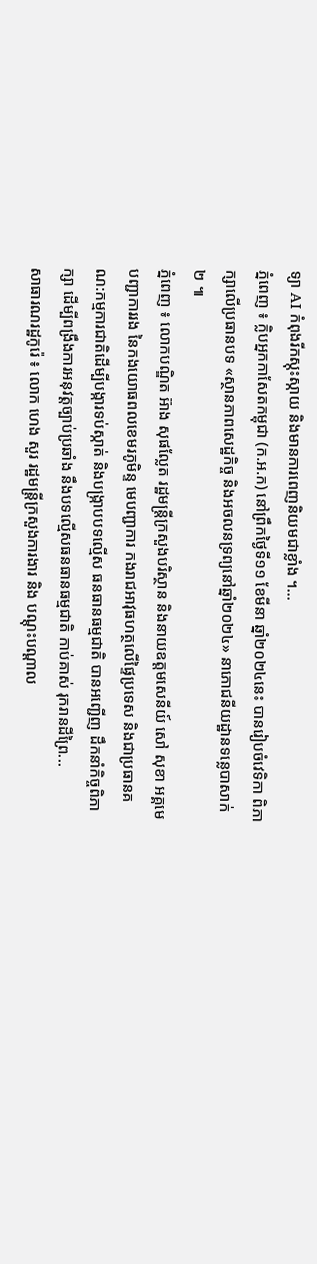ទ្យា AI កំពុងរីកស្កុះស្កាយ និងមានការពេញនិយមជាខ្លាំង ។...
ភ្នំពេញ ៖ ក្លិបអ្នកកាសែតកម្ពុជា (ក.អ.ក) នៅព្រឹកថ្ងៃទី១១ ខែមីនា ឆ្នាំ២០២៤នេះ បានរៀបចំវេទិកា ពិភាក្សាលើប្រធានបទ «ស្ថានភាពសេដ្ឋកិច្ច និងអចលនទ្រព្យនៅឆ្នាំ២០២៤» នាភោជនីយដ្ឋានទន្លេបាសាក់២ ៕
ភ្នំពេញ ៖ លោកបណ្ឌិត អ៊ាង សុផល្លែត រដ្ឋមន្ត្រីក្រសួងបរិស្ថាន និងនាយឧត្តមសេនីយ៍ សៅ សុខា អគ្គមេបញ្ជាការរង នៃកងយោធពលខេមរភូមិន្ទ មេបញ្ជាការ កងរាជអាវុធហត្ថលើផ្ទៃប្រទេស និងជាប្រធានគណ:កម្មការជាតិដើម្បីបង្ការទប់ស្កាត់ និងបង្ក្រាបបទល្មើស ធនធានធម្មជាតិ បានអញ្ជើញ ដឹកនាំកិច្ចពិភាក្សា ដើម្បីពង្រឹងការអនុវត្តច្បាប់ប្រឆាំង នឹងបទល្មើសធនធានធម្មជាតិ កាប់គាស់ រុករានដីព្រៃ...
សាធារណរដ្ឋកូរ៉េ ៖ លោក ហេង សួរ រដ្ឋមន្រ្តីក្រសួងការងារ និង បណ្តុះបណ្តាល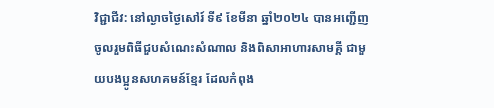វិជ្ជាជីវ: នៅល្ងាចថ្ងៃសៅរ៍ ទី៩ ខែមីនា ឆ្នាំ២០២៤ បានអញ្ជើញ ចូលរួមពិធីជួបសំណេះសំណាល និងពិសាអាហារសាមគ្គី ជាមួយបងប្អូនសហគមន៍ខ្មែរ ដែលកំពុង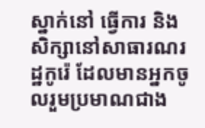ស្នាក់នៅ ធ្វើការ និងសិក្សានៅសាធារណរដ្ឋកូរ៉េ ដែលមានអ្នកចូលរួមប្រមាណជាង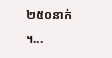២៥០នាក់ ។...